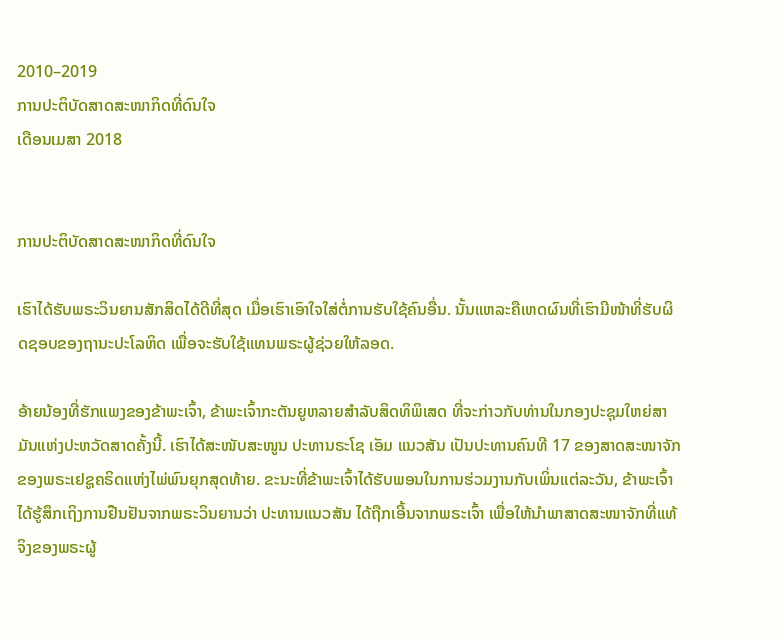2010–2019
ການປະຕິບັດສາດສະໜາກິດທີ່ດົນໃຈ
ເດືອນເມສາ 2018


ການປະຕິບັດສາດສະໜາກິດທີ່ດົນໃຈ

ເຮົາໄດ້ຮັບພຣະວິນຍານສັກສິດໄດ້ດີທີ່ສຸດ ເມື່ອເຮົາເອົາໃຈໃສ່ຕໍ່ການຮັບໃຊ້ຄົນອື່ນ. ນັ້ນແຫລະຄືເຫດຜົນທີ່ເຮົາມີໜ້າທີ່ຮັບຜິດຊອບຂອງຖານະປະໂລຫິດ ເພື່ອຈະຮັບໃຊ້ແທນພຣະຜູ້ຊ່ວຍໃຫ້ລອດ.

ອ້າຍນ້ອງທີ່ຮັກແພງຂອງຂ້າພະເຈົ້າ, ຂ້າພະເຈົ້າກະຕັນຍູຫລາຍສຳລັບສິດທິພິເສດ ທີ່ຈະກ່າວກັບທ່ານໃນກອງປະຊຸມໃຫຍ່ສາມັນແຫ່ງປະຫວັດສາດຄັ້ງນີ້. ເຮົາໄດ້ສະໜັບສະໜູນ ປະທານຣະໂຊ ເອັມ ແນວສັນ ເປັນປະທານຄົນທີ 17 ຂອງສາດສະໜາຈັກຂອງພຣະເຢຊູຄຣິດແຫ່ງໄພ່ພົນຍຸກສຸດທ້າຍ. ຂະນະທີ່ຂ້າພະເຈົ້າໄດ້ຮັບພອນໃນການຮ່ວມງານກັບເພິ່ນແຕ່ລະວັນ, ຂ້າພະເຈົ້າໄດ້ຮູ້ສຶກເຖິງການຢືນຢັນຈາກພຣະວິນຍານວ່າ ປະທານແນວສັນ ໄດ້ຖືກເອີ້ນຈາກພຣະເຈົ້າ ເພື່ອໃຫ້ນຳພາສາດສະໜາຈັກທີ່ແທ້ຈິງຂອງພຣະຜູ້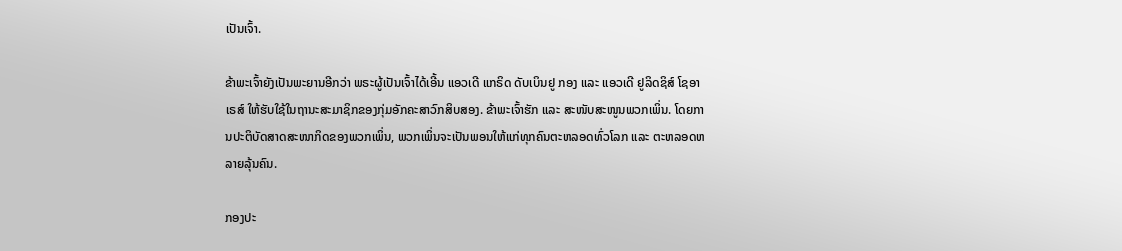ເປັນເຈົ້າ.

ຂ້າພະເຈົ້າຍັງເປັນພະຍານອີກວ່າ ພຣະຜູ້ເປັນເຈົ້າໄດ້ເອີ້ນ ແອວເດີ ແກຣິດ ດັບເບິນຢູ ກອງ ແລະ ແອວເດີ ຢູລິດຊິສ໌ ໂຊອາເຣສ໌ ໃຫ້ຮັບໃຊ້ໃນຖານະສະມາຊິກຂອງກຸ່ມອັກຄະສາວົກສິບສອງ. ຂ້າພະເຈົ້າຮັກ ແລະ ສະໜັບສະໜູນພວກເພິ່ນ. ໂດຍການປະຕິບັດສາດສະໜາກິດຂອງພວກເພິ່ນ, ພວກເພິ່ນຈະເປັນພອນໃຫ້ແກ່ທຸກຄົນຕະຫລອດທົ່ວໂລກ ແລະ ຕະຫລອດຫລາຍລຸ້ນຄົນ.

ກອງປະ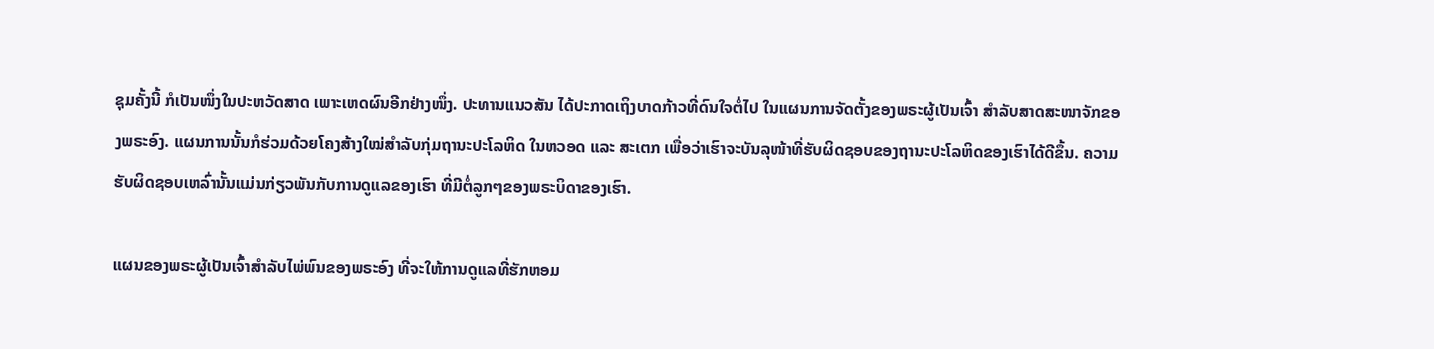ຊຸມຄັ້ງນີ້ ກໍເປັນໜຶ່ງໃນປະຫວັດສາດ ເພາະເຫດຜົນອີກຢ່າງໜຶ່ງ. ປະທານແນວສັນ ໄດ້ປະກາດເຖິງບາດກ້າວທີ່ດົນໃຈຕໍ່ໄປ ໃນແຜນການຈັດຕັ້ງຂອງພຣະຜູ້ເປັນເຈົ້າ ສຳລັບສາດສະໜາຈັກຂອງພຣະອົງ. ແຜນການນັ້ນກໍຮ່ວມດ້ວຍໂຄງສ້າງໃໝ່ສຳລັບກຸ່ມຖານະປະໂລຫິດ ໃນຫວອດ ແລະ ສະເຕກ ເພື່ອວ່າເຮົາຈະບັນລຸໜ້າທີ່ຮັບຜິດຊອບຂອງຖານະປະໂລຫິດຂອງເຮົາໄດ້ດີຂຶ້ນ. ຄວາມຮັບຜິດຊອບເຫລົ່ານັ້ນແມ່ນກ່ຽວພັນກັບການດູແລຂອງເຮົາ ທີ່ມີຕໍ່ລູກໆຂອງພຣະບິດາຂອງເຮົາ.

ແຜນຂອງພຣະຜູ້ເປັນເຈົ້າສຳລັບໄພ່ພົນຂອງພຣະອົງ ທີ່ຈະໃຫ້ການດູແລທີ່ຮັກຫອມ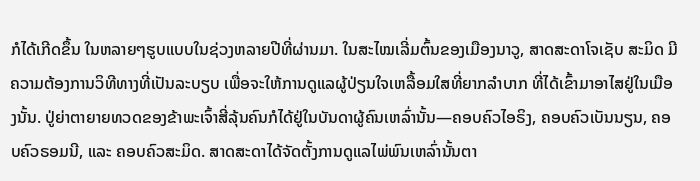ກໍໄດ້ເກີດຂຶ້ນ ໃນຫລາຍໆຮູບແບບໃນຊ່ວງຫລາຍປີທີ່ຜ່ານມາ. ໃນສະໄໝເລີ່ມຕົ້ນຂອງເມືອງນາວູ, ສາດສະດາໂຈເຊັບ ສະມິດ ມີຄວາມຕ້ອງການວິທີທາງທີ່ເປັນລະບຽບ ເພື່ອຈະໃຫ້ການດູແລຜູ້ປ່ຽນໃຈເຫລື້ອມໃສທີ່ຍາກລຳບາກ ທີ່ໄດ້ເຂົ້າມາອາໄສຢູ່ໃນເມືອງນັ້ນ. ປູ່ຍ່າຕາຍາຍທວດຂອງຂ້າພະເຈົ້າສີ່ລຸ້ນຄົນກໍໄດ້ຢູ່ໃນບັນດາຜູ້ຄົນເຫລົ່ານັ້ນ—ຄອບຄົວໄອຣິງ, ຄອບຄົວເບັນນຽນ, ຄອບຄົວຣອມນີ, ແລະ ຄອບຄົວສະມິດ. ສາດສະດາໄດ້ຈັດຕັ້ງການດູແລໄພ່ພົນເຫລົ່ານັ້ນຕາ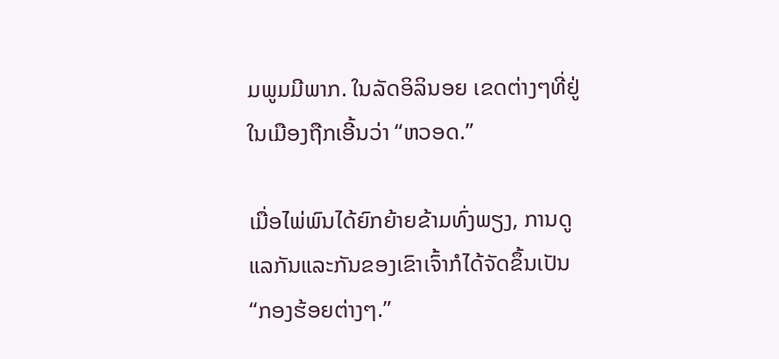ມພູມມີພາກ. ໃນລັດອິລິນອຍ ເຂດຕ່າງໆທີ່ຢູ່ໃນເມືອງຖືກເອີ້ນວ່າ “ຫວອດ.”

ເມື່ອໄພ່ພົນໄດ້ຍົກຍ້າຍຂ້າມທົ່ງພຽງ, ການດູແລກັນແລະກັນຂອງເຂົາເຈົ້າກໍໄດ້ຈັດຂຶ້ນເປັນ “ກອງຮ້ອຍຕ່າງໆ.”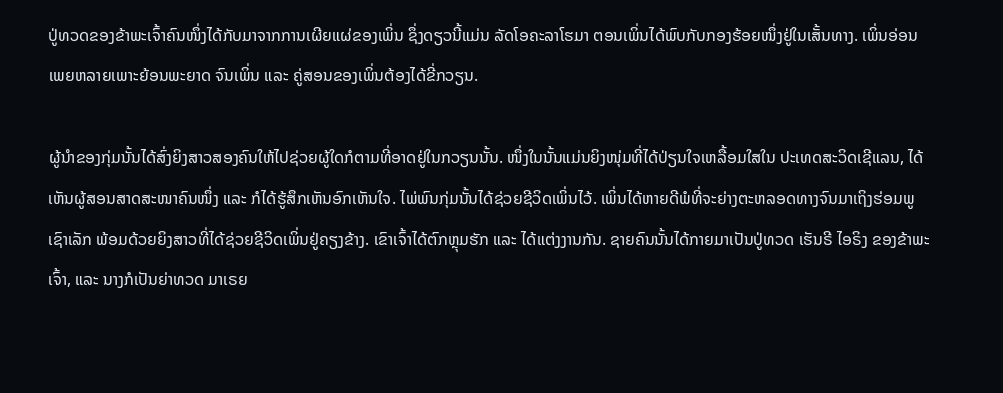ປູ່ທວດຂອງຂ້າພະເຈົ້າຄົນໜຶ່ງໄດ້ກັບມາຈາກການເຜີຍແຜ່ຂອງເພິ່ນ ຊຶ່ງດຽວນີ້ແມ່ນ ລັດໂອຄະລາໂຮມາ ຕອນເພິ່ນໄດ້ພົບກັບກອງຮ້ອຍໜຶ່ງຢູ່ໃນເສັ້ນທາງ. ເພິ່ນອ່ອນເພຍຫລາຍເພາະຍ້ອນພະຍາດ ຈົນເພິ່ນ ແລະ ຄູ່ສອນຂອງເພິ່ນຕ້ອງໄດ້ຂີ່ກວຽນ.

ຜູ້ນຳຂອງກຸ່ມນັ້ນໄດ້ສົ່ງຍິງສາວສອງຄົນໃຫ້ໄປຊ່ວຍຜູ້ໃດກໍຕາມທີ່ອາດຢູ່ໃນກວຽນນັ້ນ. ໜຶ່ງໃນນັ້ນແມ່ນຍິງໜຸ່ມທີ່ໄດ້ປ່ຽນໃຈເຫລື້ອມໃສໃນ ປະເທດສະວິດເຊີແລນ, ໄດ້ເຫັນຜູ້ສອນສາດສະໜາຄົນໜຶ່ງ ແລະ ກໍໄດ້ຮູ້ສຶກເຫັນອົກເຫັນໃຈ. ໄພ່ພົນກຸ່ມນັ້ນໄດ້ຊ່ວຍຊີວິດເພິ່ນໄວ້. ເພິ່ນໄດ້ຫາຍດີພໍທີ່ຈະຍ່າງຕະຫລອດທາງຈົນມາເຖິງຮ່ອມພູເຊົາເລັກ ພ້ອມດ້ວຍຍິງສາວທີ່ໄດ້ຊ່ວຍຊີວິດເພິ່ນຢູ່ຄຽງຂ້າງ. ເຂົາເຈົ້າໄດ້ຕົກຫຼຸມຮັກ ແລະ ໄດ້ແຕ່ງງານກັນ. ຊາຍຄົນນັ້ນໄດ້ກາຍມາເປັນປູ່ທວດ ເຮັນຣີ ໄອຣິງ ຂອງຂ້າພະເຈົ້າ, ແລະ ນາງກໍເປັນຍ່າທວດ ມາເຣຍ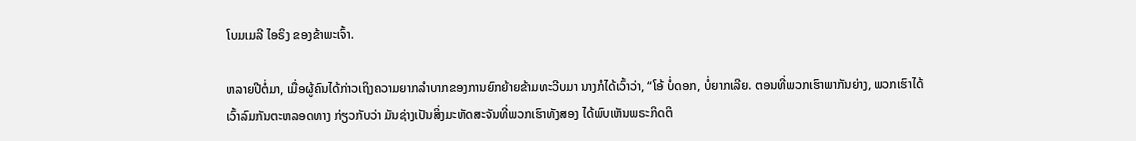ໂບມເມລີ ໄອຣິງ ຂອງຂ້າພະເຈົ້າ.

ຫລາຍປີຕໍ່ມາ, ເມື່ອຜູ້ຄົນໄດ້ກ່າວເຖິງຄວາມຍາກລຳບາກຂອງການຍົກຍ້າຍຂ້າມທະວີບມາ ນາງກໍໄດ້ເວົ້າວ່າ, “ໂອ້ ບໍ່ດອກ, ບໍ່ຍາກເລີຍ. ຕອນທີ່ພວກເຮົາພາກັນຍ່າງ, ພວກເຮົາໄດ້ເວົ້າລົມກັນຕະຫລອດທາງ ກ່ຽວກັບວ່າ ມັນຊ່າງເປັນສິ່ງມະຫັດສະຈັນທີ່ພວກເຮົາທັງສອງ ໄດ້ພົບເຫັນພຣະກິດຕິ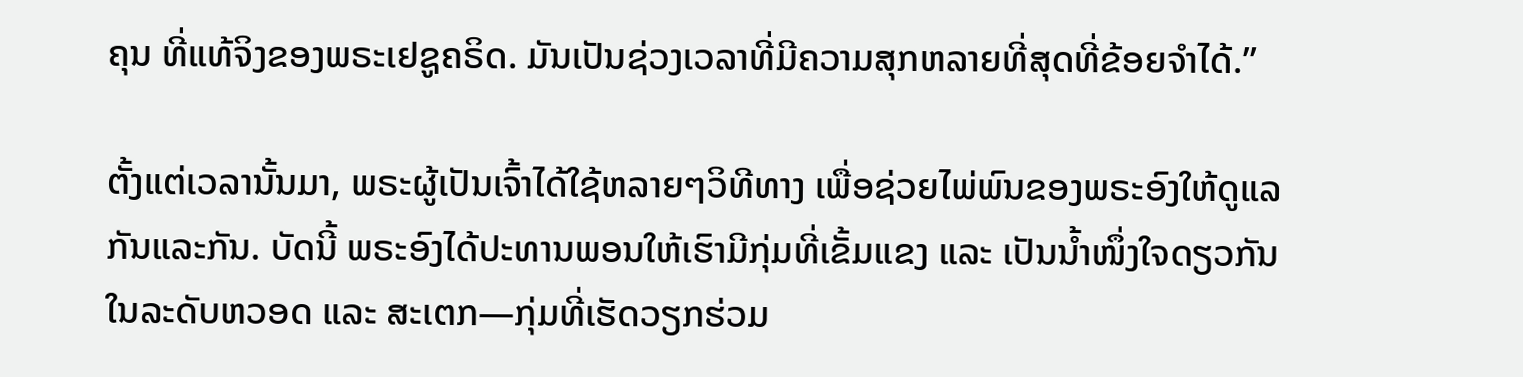ຄຸນ ທີ່ແທ້ຈິງຂອງພຣະເຢຊູຄຣິດ. ມັນເປັນຊ່ວງເວລາທີ່ມີຄວາມສຸກຫລາຍທີ່ສຸດທີ່ຂ້ອຍຈຳໄດ້.”

ຕັ້ງແຕ່ເວລານັ້ນມາ, ພຣະຜູ້ເປັນເຈົ້າໄດ້ໃຊ້ຫລາຍໆວິທີທາງ ເພື່ອຊ່ວຍໄພ່ພົນຂອງພຣະອົງໃຫ້ດູແລກັນແລະກັນ. ບັດນີ້ ພຣະອົງໄດ້ປະທານພອນໃຫ້ເຮົາມີກຸ່ມທີ່ເຂັ້ມແຂງ ແລະ ເປັນນ້ຳໜຶ່ງໃຈດຽວກັນ ໃນລະດັບຫວອດ ແລະ ສະເຕກ—ກຸ່ມທີ່ເຮັດວຽກຮ່ວມ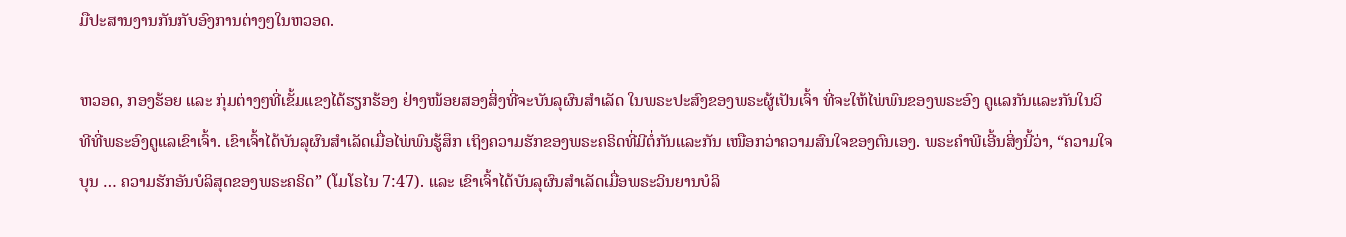ມືປະສານງານກັນກັບອົງການຕ່າງໆໃນຫວອດ.

ຫວອດ, ກອງຮ້ອຍ ແລະ ກຸ່ມຕ່າງໆທີ່ເຂັ້ມແຂງໄດ້ຮຽກຮ້ອງ ຢ່າງໜ້ອຍສອງສິ່ງທີ່ຈະບັນລຸຜົນສຳເລັດ ໃນພຣະປະສົງຂອງພຣະຜູ້ເປັນເຈົ້າ ທີ່ຈະໃຫ້ໄພ່ພົນຂອງພຣະອົງ ດູແລກັນແລະກັນໃນວິທີທີ່ພຣະອົງດູແລເຂົາເຈົ້າ. ເຂົາເຈົ້າໄດ້ບັນລຸຜົນສຳເລັດເມື່ອໄພ່ພົນຮູ້ສຶກ ເຖິງຄວາມຮັກຂອງພຣະຄຣິດທີ່ມີຕໍ່ກັນແລະກັນ ເໜືອກວ່າຄວາມສົນໃຈຂອງຕົນເອງ. ພຣະຄຳພີເອີ້ນສິ່ງນີ້ວ່າ, “ຄວາມໃຈບຸນ … ຄວາມຮັກອັນບໍລິສຸດຂອງພຣະຄຣິດ” (ໂມໂຣໄນ 7:47). ແລະ ເຂົາເຈົ້າໄດ້ບັນລຸຜົນສຳເລັດເມື່ອພຣະວິນຍານບໍລິ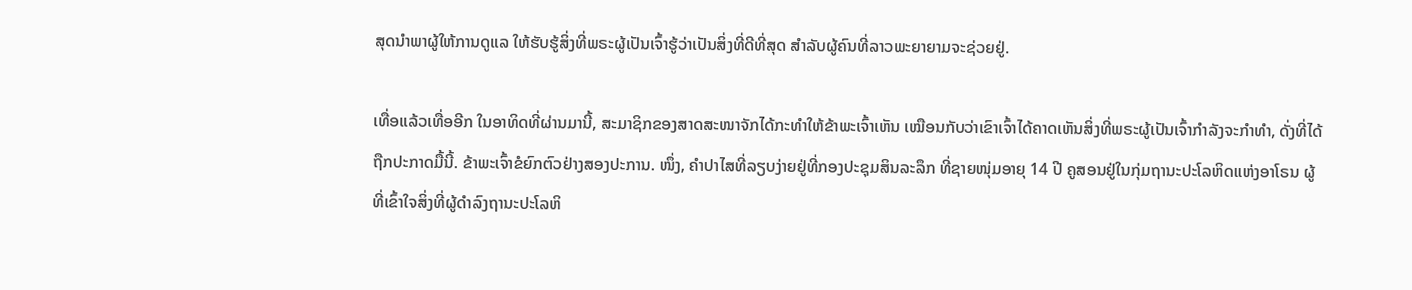ສຸດນຳພາຜູ້ໃຫ້ການດູແລ ໃຫ້ຮັບຮູ້ສິ່ງທີ່ພຣະຜູ້ເປັນເຈົ້າຮູ້ວ່າເປັນສິ່ງທີ່ດີທີ່ສຸດ ສຳລັບຜູ້ຄົນທີ່ລາວພະຍາຍາມຈະຊ່ວຍຢູ່.

ເທື່ອແລ້ວເທື່ອອີກ ໃນອາທິດທີ່ຜ່ານມານີ້, ສະມາຊິກຂອງສາດສະໜາຈັກໄດ້ກະທຳໃຫ້ຂ້າພະເຈົ້າເຫັນ ເໝືອນກັບວ່າເຂົາເຈົ້າໄດ້ຄາດເຫັນສິ່ງທີ່ພຣະຜູ້ເປັນເຈົ້າກຳລັງຈະກຳທຳ, ດັ່ງທີ່ໄດ້ຖືກປະກາດມື້ນີ້. ຂ້າພະເຈົ້າຂໍຍົກຕົວຢ່າງສອງປະການ. ໜຶ່ງ, ຄຳປາໄສທີ່ລຽບງ່າຍຢູ່ທີ່ກອງປະຊຸມສິນລະລຶກ ທີ່ຊາຍໜຸ່ມອາຍຸ 14 ປີ ຄູສອນຢູ່ໃນກຸ່ມຖານະປະໂລຫິດແຫ່ງອາໂຣນ ຜູ້ທີ່ເຂົ້າໃຈສິ່ງທີ່ຜູ້ດຳລົງຖານະປະໂລຫິ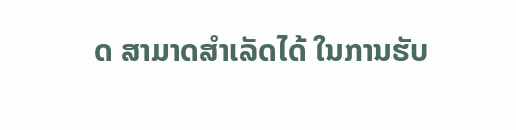ດ ສາມາດສຳເລັດໄດ້ ໃນການຮັບ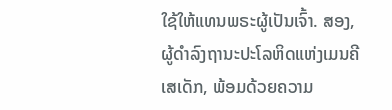ໃຊ້ໃຫ້ແທນພຣະຜູ້ເປັນເຈົ້າ. ສອງ, ຜູ້ດຳລົງຖານະປະໂລຫິດແຫ່ງເມນຄີເສເດັກ, ພ້ອມດ້ວຍຄວາມ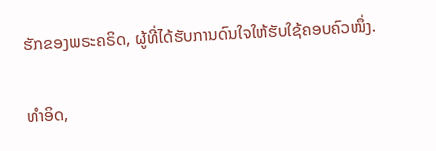ຮັກຂອງພຣະຄຣິດ, ຜູ້ທີ່ໄດ້ຮັບການດົນໃຈໃຫ້ຮັບໃຊ້ຄອບຄົວໜຶ່ງ.

ທຳອິດ,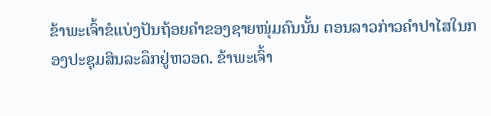ຂ້າພະເຈົ້າຂໍແບ່ງປັນຖ້ອຍຄຳຂອງຊາຍໜຸ່ມຄົນນັ້ນ ຕອນລາວກ່າວຄຳປາໄສໃນກອງປະຊຸມສິນລະລຶກຢູ່ຫວອດ. ຂ້າພະເຈົ້າ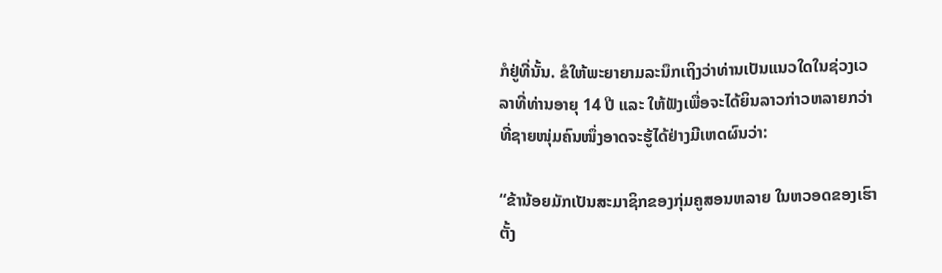ກໍຢູ່ທີ່ນັ້ນ. ຂໍໃຫ້ພະຍາຍາມລະນຶກເຖິງວ່າທ່ານເປັນແນວໃດໃນຊ່ວງເວລາທີ່ທ່ານອາຍຸ 14 ປີ ແລະ ໃຫ້ຟັງເພື່ອຈະໄດ້ຍິນລາວກ່າວຫລາຍກວ່າ ທີ່ຊາຍໜຸ່ມຄົນໜຶ່ງອາດຈະຮູ້ໄດ້ຢ່າງມີເຫດຜົນວ່າ:

“ຂ້ານ້ອຍມັກເປັນສະມາຊິກຂອງກຸ່ມຄູສອນຫລາຍ ໃນຫວອດຂອງເຮົາ ຕັ້ງ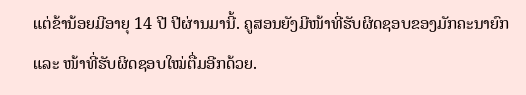ແຕ່ຂ້ານ້ອຍມີອາຍຸ 14 ປີ ປີຜ່ານມານີ້. ຄູສອນຍັງມີໜ້າທີ່ຮັບຜິດຊອບຂອງມັກຄະນາຍົກ ແລະ ໜ້າທີ່ຮັບຜິດຊອບໃໝ່ຕື່ມອີກດ້ວຍ.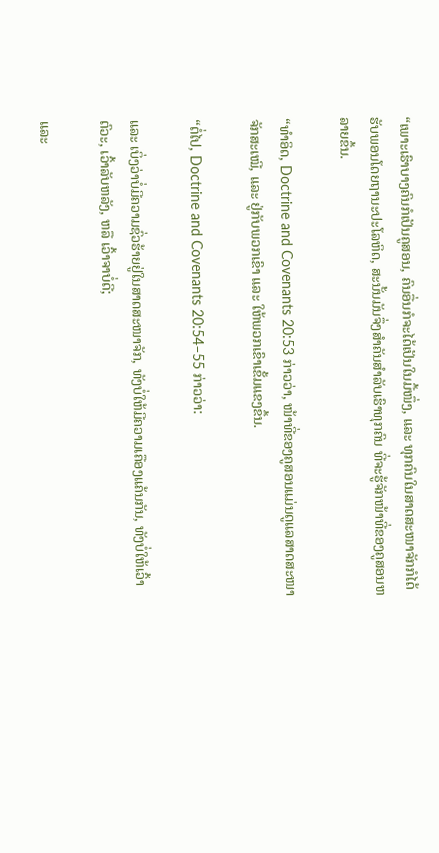“ເພາະເຮົາບາງຄົນກໍເປັນຄູສອນ, ຄົນອື່ນກໍຈະໄດ້ເປັນໃນມື້ໜຶ່ງ, ແລະ ທຸກຄົນໃນສາດສະໜາຈັກກໍໄດ້ຮັບພອນໂດຍຖານະປະໂລຫິດ, ສະນັ້ນມັນຈຶ່ງສຳຄັນສຳລັບເຮົາທຸກຄົນ ທີ່ຈະຮູ້ຈັກໜ້າທີ່ຂອງຄູສອນຫລາຍຂຶ້ນ.

“ທຳອິດ, Doctrine and Covenants 20:53 ກ່າວວ່າ, ໜ້າທີ່ຂອງຄູສອນແມ່ນດູແລສາດສະໜາຈັກສະເໝີ, ແລະ ຢູ່ກັບພວກເຂົາ ແລະ ໃຫ້ພວກເຂົາເຂັ້ມແຂງຂຶ້ນ.

“ຕໍ່ໄປ, Doctrine and Covenants 20:54–55 ກ່າວວ່າ:

ແລະ ເບິ່ງວ່າບໍ່ມີຄວາມຊົ່ວຮ້າຍຢູ່ໃນສາດສະໜາຈັກ, ທັງບໍ່ໃຫ້ມີຄວາມເຄືອງແຄ້ນກັນ, ທັງບໍ່ໃຫ້ເວົ້າຕົວະ, ເວົ້າລັບຫລັງ, ຫລື ເວົ້າຈາບໍ່ດີ;

ແລະ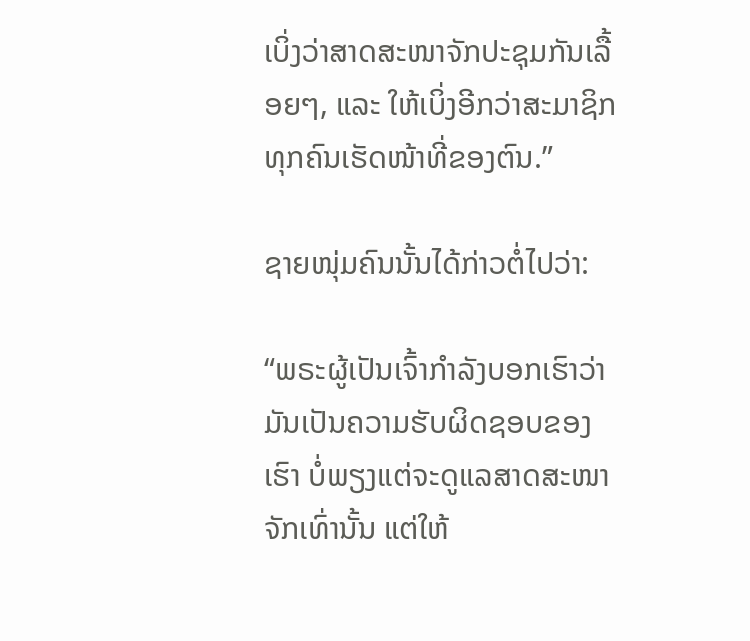ເບິ່ງວ່າສາດສະໜາຈັກປະຊຸມກັນເລື້ອຍໆ, ແລະ ໃຫ້ເບິ່ງອີກວ່າສະມາຊິກທຸກຄົນເຮັດໜ້າທີ່ຂອງຕົນ.”

ຊາຍໜຸ່ມຄົນນັ້ນໄດ້ກ່າວຕໍ່ໄປວ່າ:

“ພຣະຜູ້ເປັນເຈົ້າກຳລັງບອກເຮົາວ່າ ມັນເປັນຄວາມຮັບຜິດຊອບຂອງເຮົາ ບໍ່ພຽງແຕ່ຈະດູແລສາດສະໜາຈັກເທົ່ານັ້ນ ແຕ່ໃຫ້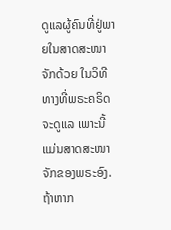ດູແລຜູ້ຄົນທີ່ຢູ່ພາຍໃນສາດສະໜາຈັກດ້ວຍ ໃນວິທີທາງທີ່ພຣະຄຣິດຈະດູແລ ເພາະນີ້ແມ່ນສາດສະໜາຈັກຂອງພຣະອົງ. ຖ້າຫາກ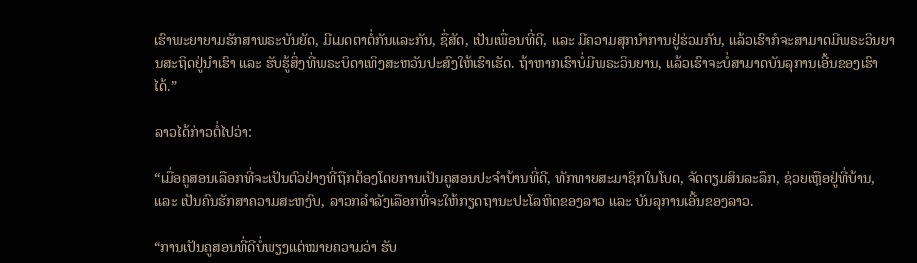ເຮົາພະຍາຍາມຮັກສາພຣະບັນຍັດ, ມີເມດຕາຕໍ່ກັນແລະກັນ, ຊື່ສັດ, ເປັນເພື່ອນທີ່ດີ, ແລະ ມີຄວາມສຸກນຳການຢູ່ຮ່ວມກັນ, ແລ້ວເຮົາກໍຈະສາມາດມີພຣະວິນຍານສະຖິດຢູ່ນຳເຮົາ ແລະ ຮັບຮູ້ສິ່ງທີ່ພຣະບິດາເທິງສະຫວັນປະສົງໃຫ້ເຮົາເຮັດ. ຖ້າຫາກເຮົາບໍ່ມີພຣະວິນຍານ, ແລ້ວເຮົາຈະບໍ່ສາມາດບັນລຸການເອີ້ນຂອງເຮົາໄດ້.”

ລາວໄດ້ກ່າວຕໍ່ໄປວ່າ:

“ເມື່ອຄູສອນເລືອກທີ່ຈະເປັນຕົວຢ່າງທີ່ຖືກຕ້ອງໂດຍການເປັນຄູສອນປະຈຳບ້ານທີ່ດີ, ທັກທາຍສະມາຊິກໃນໂບດ, ຈັດຕຽມສິນລະລຶກ, ຊ່ວຍເຫຼືອຢູ່ທີ່ບ້ານ, ແລະ ເປັນຄົນຮັກສາຄວາມສະຫງົບ, ລາວກລຳລັງເລືອກທີ່ຈະໃຫ້ກຽດຖານະປະໂລຫິດຂອງລາວ ແລະ ບັນລຸການເອີ້ນຂອງລາວ.

“ການເປັນຄູສອນທີ່ດີບໍ່ພຽງແຕ່ໝາຍຄວາມວ່າ ຮັບ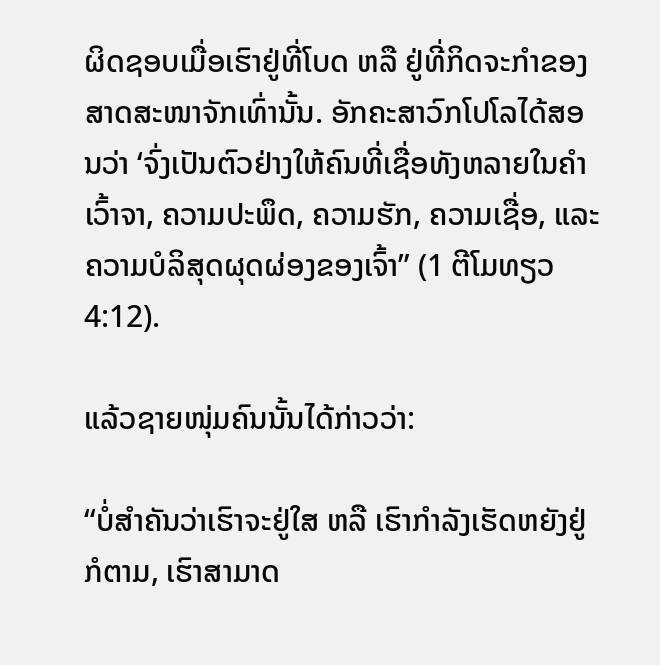ຜິດຊອບເມື່ອເຮົາຢູ່ທີ່ໂບດ ຫລື ຢູ່ທີ່ກິດຈະກຳຂອງສາດສະໜາຈັກເທົ່ານັ້ນ. ອັກຄະສາວົກໂປໂລໄດ້ສອນວ່າ ‘ຈົ່ງເປັນຕົວຢ່າງໃຫ້ຄົນທີ່ເຊື່ອທັງຫລາຍໃນຄຳເວົ້າຈາ, ຄວາມປະພຶດ, ຄວາມຮັກ, ຄວາມເຊື່ອ, ແລະ ຄວາມບໍລິສຸດຜຸດຜ່ອງຂອງເຈົ້າ” (1 ຕີໂມທຽວ 4:12).

ແລ້ວຊາຍໜຸ່ມຄົນນັ້ນໄດ້ກ່າວວ່າ:

“ບໍ່ສຳຄັນວ່າເຮົາຈະຢູ່ໃສ ຫລື ເຮົາກຳລັງເຮັດຫຍັງຢູ່ກໍຕາມ, ເຮົາສາມາດ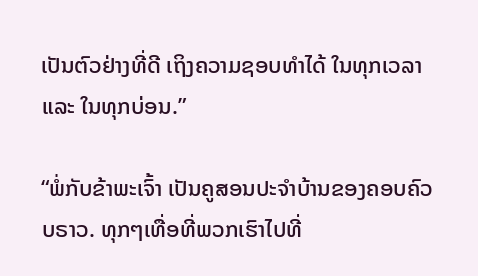ເປັນຕົວຢ່າງທີ່ດີ ເຖິງຄວາມຊອບທຳໄດ້ ໃນທຸກເວລາ ແລະ ໃນທຸກບ່ອນ.”

“ພໍ່ກັບຂ້າພະເຈົ້າ ເປັນຄູສອນປະຈຳບ້ານຂອງຄອບຄົວ ບຣາວ. ທຸກໆເທື່ອທີ່ພວກເຮົາໄປທີ່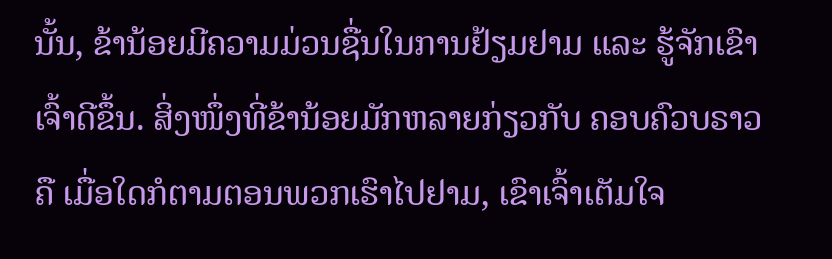ນັ້ນ, ຂ້ານ້ອຍມີຄວາມມ່ວນຊື່ນໃນການຢ້ຽມຢາມ ແລະ ຮູ້ຈັກເຂົາເຈົ້າດີຂຶ້ນ. ສິ່ງໜຶ່ງທີ່ຂ້ານ້ອຍມັກຫລາຍກ່ຽວກັບ ຄອບຄົວບຣາວ ຄື ເມື່ອໃດກໍຕາມຕອນພວກເຮົາໄປຢາມ, ເຂົາເຈົ້າເຕັມໃຈ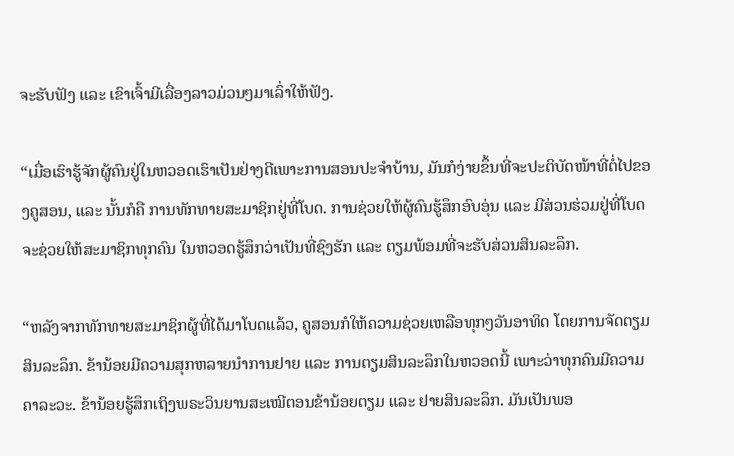ຈະຮັບຟັງ ແລະ ເຂົາເຈົ້າມີເລື່ອງລາວມ່ວນໆມາເລົ່າໃຫ້ຟັງ.

“ເມື່ອເຮົາຮູ້ຈັກຜູ້ຄົນຢູ່ໃນຫວອດເຮົາເປັນຢ່າງດີເພາະການສອນປະຈຳບ້ານ, ມັນກໍງ່າຍຂຶ້ນທີ່ຈະປະຕິບັດໜ້າທີ່ຕໍ່ໄປຂອງຄູສອນ, ແລະ ນັ້ນກໍຄື ການທັກທາຍສະມາຊິກຢູ່ທີ່ໂບດ. ການຊ່ວຍໃຫ້ຜູ້ຄົນຮູ້ສຶກອົບອຸ່ນ ແລະ ມີສ່ວນຮ່ວມຢູ່ທີ່ໂບດຈະຊ່ວຍໃຫ້ສະມາຊິກທຸກຄົນ ໃນຫວອດຮູ້ສຶກວ່າເປັນທີ່ຊົງຮັກ ແລະ ຕຽມພ້ອມທີ່ຈະຮັບສ່ວນສິນລະລຶກ.

“ຫລັງຈາກທັກທາຍສະມາຊິກຜູ້ທີ່ໄດ້ມາໂບດແລ້ວ, ຄູສອນກໍໃຫ້ຄວາມຊ່ວຍເຫລືອທຸກໆວັນອາທິດ ໂດຍການຈັດຕຽມສິນລະລຶກ. ຂ້ານ້ອຍມີຄວາມສຸກຫລາຍນຳການຢາຍ ແລະ ການຕຽມສິນລະລຶກໃນຫວອດນີ້ ເພາະວ່າທຸກຄົນມີຄວາມຄາລະວະ. ຂ້ານ້ອຍຮູ້ສຶກເຖິງພຣະວິນຍານສະເໝີຕອນຂ້ານ້ອຍຕຽມ ແລະ ຢາຍສິນລະລຶກ. ມັນເປັນພອ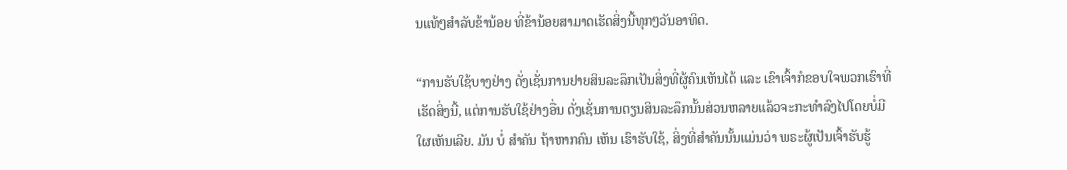ນແທ້ໆສຳລັບຂ້ານ້ອຍ ທີ່ຂ້ານ້ອຍສາມາດເຮັດສິ່ງນີ້ທຸກໆວັນອາທິດ.

“ການຮັບໃຊ້ບາງຢ່າງ ດັ່ງເຊັ່ນການຢາຍສິນລະລຶກເປັນສິ່ງທີ່ຜູ້ຄົນເຫັນໄດ້ ແລະ ເຂົາເຈົ້າກໍຂອບໃຈພວກເຮົາທີ່ເຮັດສິ່ງນີ້, ແຕ່ການຮັບໃຊ້ຢ່າງອື່ນ ດັ່ງເຊັ່ນການຕຽນສິນລະລຶກນັ້ນສ່ວນຫລາຍແລ້ວຈະກະທຳລົງໄປໂດຍບໍ່ມີໃຜເຫັນເລີຍ. ມັນ ບໍ່ ສຳຄັນ ຖ້າຫາກຄົນ ເຫັນ ເຮົາຮັບໃຊ້, ສິ່ງທີ່ສຳຄັນນັ້ນແມ່ນວ່າ ພຣະຜູ້ເປັນເຈົ້າຮັບຮູ້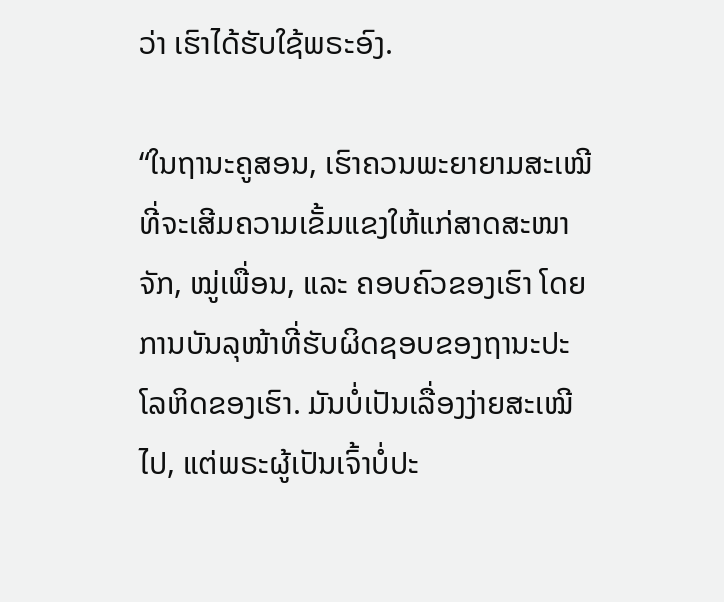ວ່າ ເຮົາໄດ້ຮັບໃຊ້ພຣະອົງ.

“ໃນຖານະຄູສອນ, ເຮົາຄວນພະຍາຍາມສະເໝີທີ່ຈະເສີມຄວາມເຂັ້ມແຂງໃຫ້ແກ່ສາດສະໜາຈັກ, ໝູ່ເພື່ອນ, ແລະ ຄອບຄົວຂອງເຮົາ ໂດຍການບັນລຸໜ້າທີ່ຮັບຜິດຊອບຂອງຖານະປະໂລຫິດຂອງເຮົາ. ມັນບໍ່ເປັນເລື່ອງງ່າຍສະເໝີໄປ, ແຕ່ພຣະຜູ້ເປັນເຈົ້າບໍ່ປະ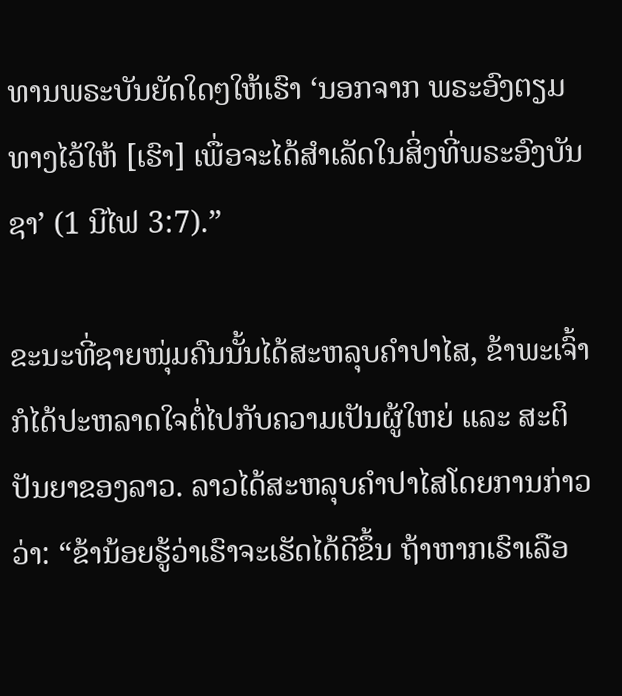ທານພຣະບັນຍັດໃດໆໃຫ້ເຮົາ ‘ນອກຈາກ ພຣະອົງຕຽມທາງໄວ້ໃຫ້ [ເຮົາ] ເພື່ອຈະໄດ້ສຳເລັດໃນສິ່ງທີ່ພຣະອົງບັນຊາ’ (1 ນີໄຟ 3:7).”

ຂະນະທີ່ຊາຍໜຸ່ມຄົນນັ້ນໄດ້ສະຫລຸບຄຳປາໄສ, ຂ້າພະເຈົ້າກໍໄດ້ປະຫລາດໃຈຕໍ່ໄປກັບຄວາມເປັນຜູ້ໃຫຍ່ ແລະ ສະຕິປັນຍາຂອງລາວ. ລາວໄດ້ສະຫລຸບຄຳປາໄສໂດຍການກ່າວວ່າ: “ຂ້ານ້ອຍຮູ້ວ່າເຮົາຈະເຮັດໄດ້ດີຂຶ້ນ ຖ້າຫາກເຮົາເລືອ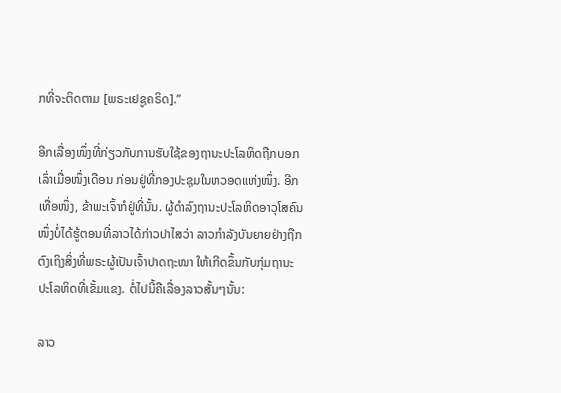ກທີ່ຈະຕິດຕາມ [ພຣະເຢຊູຄຣິດ].”

ອີກເລື່ອງໜຶ່ງທີ່ກ່ຽວກັບການຮັບໃຊ້ຂອງຖານະປະໂລຫິດຖືກບອກເລົ່າເມື່ອໜຶ່ງເດືອນ ກ່ອນຢູ່ທີ່ກອງປະຊຸມໃນຫວອດແຫ່ງໜຶ່ງ. ອີກເທື່ອໜຶ່ງ, ຂ້າພະເຈົ້າກໍຢູ່ທີ່ນັ້ນ. ຜູ້ດຳລົງຖານະປະໂລຫິດອາວຸໂສຄົນໜຶ່ງບໍ່ໄດ້ຮູ້ຕອນທີ່ລາວໄດ້ກ່າວປາໄສວ່າ ລາວກຳລັງບັນຍາຍຢ່າງຖືກຕົງເຖິງສິ່ງທີ່ພຣະຜູ້ເປັນເຈົ້າປາດຖະໜາ ໃຫ້ເກີດຂຶ້ນກັບກຸ່ມຖານະປະໂລຫິດທີ່ເຂັ້ມແຂງ. ຕໍ່ໄປນີ້ຄືເລື່ອງລາວສັ້ນໆນັ້ນ:

ລາວ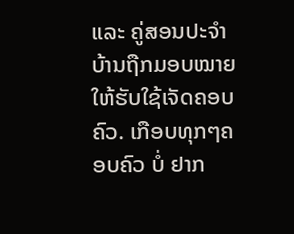ແລະ ຄູ່ສອນປະຈຳບ້ານຖືກມອບໝາຍໃຫ້ຮັບໃຊ້ເຈັດຄອບຄົວ. ເກືອບທຸກໆຄອບຄົວ ບໍ່ ຢາກ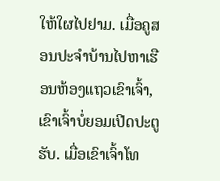ໃຫ້ໃຜໄປຢາມ. ເມື່ອຄູສອນປະຈຳບ້ານໄປຫາເຮືອນຫ້ອງແຖວເຂົາເຈົ້າ, ເຂົາເຈົ້າບໍ່ຍອມເປີດປະຕູຮັບ. ເມື່ອເຂົາເຈົ້າໂທ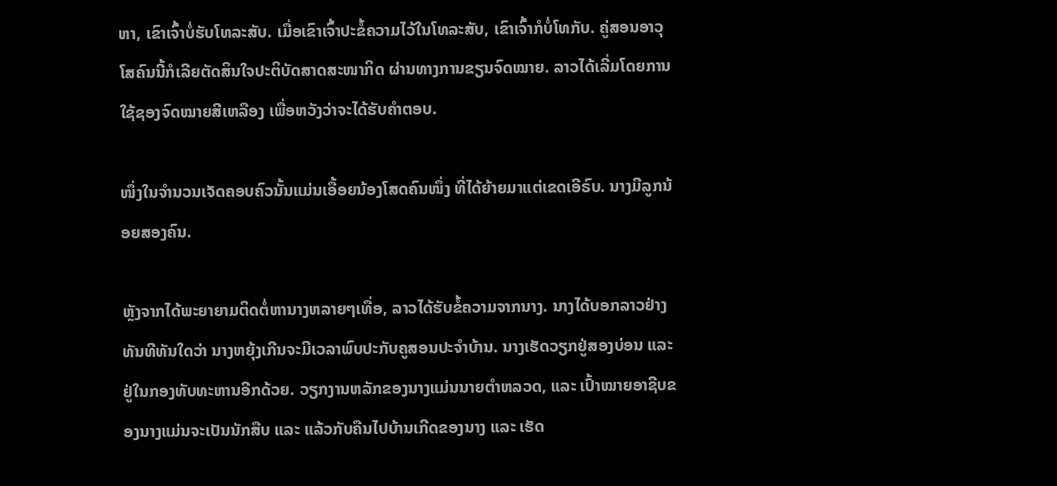ຫາ, ເຂົາເຈົ້າບໍ່ຮັບໂທລະສັບ. ເມື່ອເຂົາເຈົ້າປະຂໍ້ຄວາມໄວ້ໃນໂທລະສັບ, ເຂົາເຈົ້າກໍບໍ່ໂທກັບ. ຄູ່ສອນອາວຸໂສຄົນນີ້ກໍເລີຍຕັດສິນໃຈປະຕິບັດສາດສະໜາກິດ ຜ່ານທາງການຂຽນຈົດໝາຍ. ລາວໄດ້ເລີ່ມໂດຍການໃຊ້ຊອງຈົດໝາຍສີເຫລືອງ ເພື່ອຫວັງວ່າຈະໄດ້ຮັບຄຳຕອບ.

ໜຶ່ງໃນຈຳນວນເຈັດຄອບຄົວນັ້ນແມ່ນເອື້ອຍນ້ອງໂສດຄົນໜຶ່ງ ທີ່ໄດ້ຍ້າຍມາແຕ່ເຂດເອີຣົບ. ນາງມີລູກນ້ອຍສອງຄົນ.

ຫຼັງຈາກໄດ້ພະຍາຍາມຕິດຕໍ່ຫານາງຫລາຍໆເທື່ອ, ລາວໄດ້ຮັບຂໍ້ຄວາມຈາກນາງ. ນາງໄດ້ບອກລາວຢ່າງທັນທີທັນໃດວ່າ ນາງຫຍຸ້ງເກີນຈະມີເວລາພົບປະກັບຄູສອນປະຈຳບ້ານ. ນາງເຮັດວຽກຢູ່ສອງບ່ອນ ແລະ ຢູ່ໃນກອງທັບທະຫານອີກດ້ວຍ. ວຽກງານຫລັກຂອງນາງແມ່ນນາຍຕຳຫລວດ, ແລະ ເປົ້າໝາຍອາຊີບຂອງນາງແມ່ນຈະເປັນນັກສືບ ແລະ ແລ້ວກັບຄືນໄປບ້ານເກີດຂອງນາງ ແລະ ເຮັດ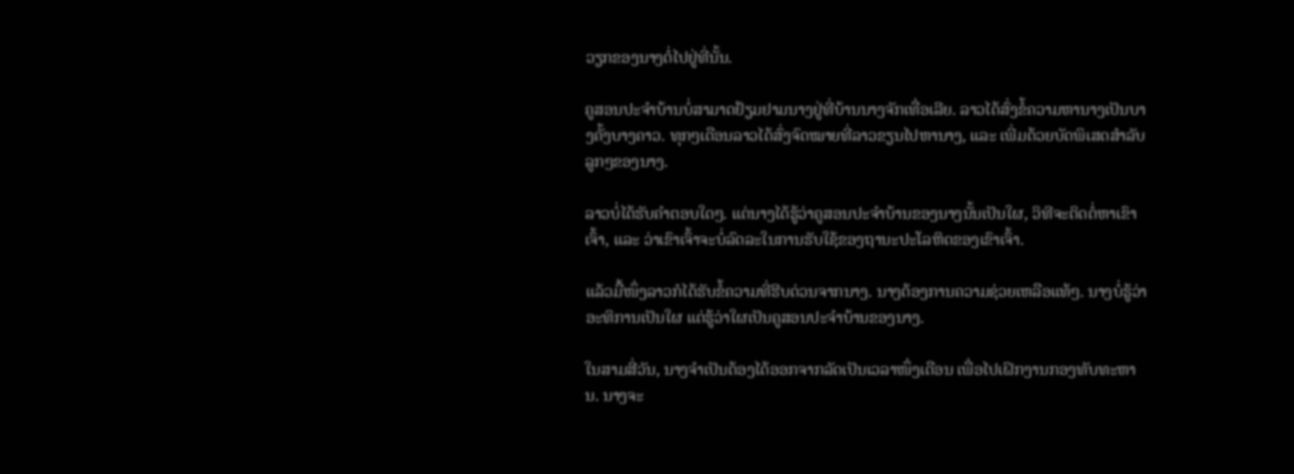ວຽກຂອງນາງຕໍ່ໄປຢູ່ທີ່ນັ້ນ.

ຄູສອນປະຈຳບ້ານບໍ່ສາມາດຢ້ຽມຢາມນາງຢູ່ທີ່ບ້ານນາງຈັກເທື່ອເລີຍ. ລາວໄດ້ສົ່ງຂໍ້ຄວາມຫານາງເປັນບາງຄັ້ງບາງຄາວ. ທຸກໆເດືອນລາວໄດ້ສົ່ງຈົດໝາຍທີ່ລາວຂຽນໄປຫານາງ, ແລະ ເພີ່ມດ້ວຍບັດພິເສດສຳລັບລູກໆຂອງນາງ.

ລາວບໍ່ໄດ້ຮັບຄຳຕອບໃດໆ. ແຕ່ນາງໄດ້ຮູ້ວ່າຄູສອນປະຈຳບ້ານຂອງນາງນັ້ນເປັນໃຜ, ວິທີຈະຕິດຕໍ່ຫາເຂົາເຈົ້າ, ແລະ ວ່າເຂົາເຈົ້າຈະບໍ່ລົດລະໃນການຮັບໃຊ້ຂອງຖານະປະໂລຫິດຂອງເຂົາເຈົ້າ.

ແລ້ວມື້ໜຶ່ງລາວກໍໄດ້ຮັບຂໍ້ຄວາມທີ່ຮີບດ່ວນຈາກນາງ. ນາງຕ້ອງການຄວາມຊ່ວຍເຫລືອແທ້ໆ. ນາງບໍ່ຮູ້ວ່າອະທິການເປັນໃຜ ແຕ່ຮູ້ວ່າໃຜເປັນຄູສອນປະຈຳບ້ານຂອງນາງ.

ໃນສາມສີ່ວັນ, ນາງຈຳເປັນຕ້ອງໄດ້ອອກຈາກລັດເປັນເວລາໜຶ່ງເດືອນ ເພື່ອໄປເຝິກງານກອງທັບທະຫານ. ນາງຈະ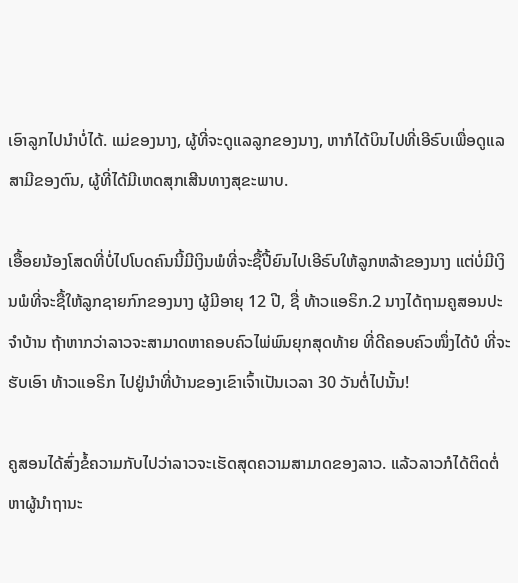ເອົາລູກໄປນຳບໍ່ໄດ້. ແມ່ຂອງນາງ, ຜູ້ທີ່ຈະດູແລລູກຂອງນາງ, ຫາກໍໄດ້ບິນໄປທີ່ເອີຣົບເພື່ອດູແລສາມີຂອງຕົນ, ຜູ້ທີ່ໄດ້ມີເຫດສຸກເສີນທາງສຸຂະພາບ.

ເອື້ອຍນ້ອງໂສດທີ່ບໍ່ໄປໂບດຄົນນີ້ມີເງິນພໍທີ່ຈະຊື້ປີ້ຍົນໄປເອີຣົບໃຫ້ລູກຫລ້າຂອງນາງ ແຕ່ບໍ່ມີເງິນພໍທີ່ຈະຊື້ໃຫ້ລູກຊາຍກົກຂອງນາງ ຜູ້ມີອາຍຸ 12 ປີ, ຊື່ ທ້າວແອຣິກ.2 ນາງໄດ້ຖາມຄູສອນປະຈຳບ້ານ ຖ້າຫາກວ່າລາວຈະສາມາດຫາຄອບຄົວໄພ່ພົນຍຸກສຸດທ້າຍ ທີ່ດີຄອບຄົວໜຶ່ງໄດ້ບໍ ທີ່ຈະຮັບເອົາ ທ້າວແອຣິກ ໄປຢູ່ນຳທີ່ບ້ານຂອງເຂົາເຈົ້າເປັນເວລາ 30 ວັນຕໍ່ໄປນັ້ນ!

ຄູສອນໄດ້ສົ່ງຂໍ້ຄວາມກັບໄປວ່າລາວຈະເຮັດສຸດຄວາມສາມາດຂອງລາວ. ແລ້ວລາວກໍໄດ້ຕິດຕໍ່ຫາຜູ້ນຳຖານະ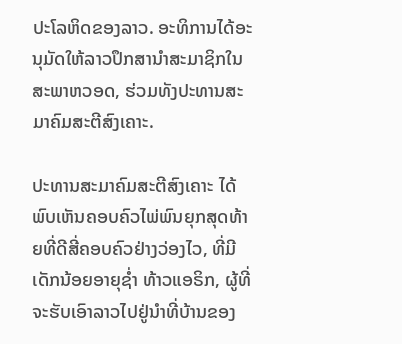ປະໂລຫິດຂອງລາວ. ອະທິການໄດ້ອະນຸມັດໃຫ້ລາວປຶກສານຳສະມາຊິກໃນສະພາຫວອດ, ຮ່ວມທັງປະທານສະມາຄົມສະຕີສົງເຄາະ.

ປະທານສະມາຄົມສະຕີສົງເຄາະ ໄດ້ພົບເຫັນຄອບຄົວໄພ່ພົນຍຸກສຸດທ້າຍທີ່ດີສີ່ຄອບຄົວຢ່າງວ່ອງໄວ, ທີ່ມີເດັກນ້ອຍອາຍຸຊ່ຳ ທ້າວແອຣິກ, ຜູ້ທີ່ຈະຮັບເອົາລາວໄປຢູ່ນຳທີ່ບ້ານຂອງ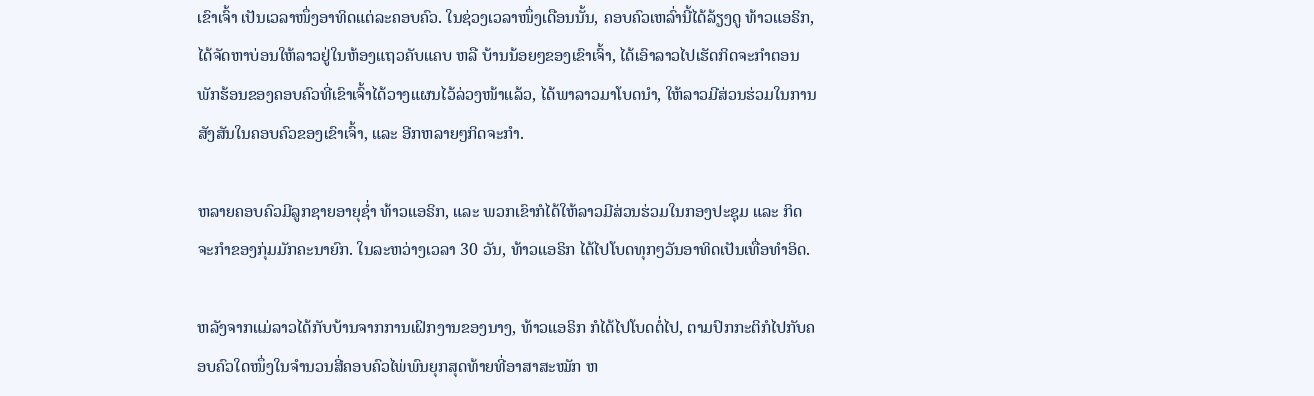ເຂົາເຈົ້າ ເປັນເວລາໜຶ່ງອາທິດແຕ່ລະຄອບຄົວ. ໃນຊ່ວງເວລາໜຶ່ງເດືອນນັ້ນ, ຄອບຄົວເຫລົ່ານີ້ໄດ້ລ້ຽງດູ ທ້າວແອຣິກ, ໄດ້ຈັດຫາບ່ອນໃຫ້ລາວຢູ່ໃນຫ້ອງແຖວຄັບແຄບ ຫລື ບ້ານນ້ອຍໆຂອງເຂົາເຈົ້າ, ໄດ້ເອົາລາວໄປເຮັດກິດຈະກຳຕອນພັກຮ້ອນຂອງຄອບຄົວທີ່ເຂົາເຈົ້າໄດ້ວາງແຜນໄວ້ລ່ວງໜ້າແລ້ວ, ໄດ້ພາລາວມາໂບດນຳ, ໃຫ້ລາວມີສ່ວນຮ່ວມໃນການສັງສັນໃນຄອບຄົວຂອງເຂົາເຈົ້າ, ແລະ ອີກຫລາຍໆກິດຈະກຳ.

ຫລາຍຄອບຄົວມີລູກຊາຍອາຍຸຊ່ຳ ທ້າວແອຣິກ, ແລະ ພວກເຂົາກໍໄດ້ໃຫ້ລາວມີສ່ວນຮ່ວມໃນກອງປະຊຸມ ແລະ ກິດຈະກຳຂອງກຸ່ມມັກຄະນາຍົກ. ໃນລະຫວ່າງເວລາ 30 ວັນ, ທ້າວແອຣິກ ໄດ້ໄປໂບດທຸກໆວັນອາທິດເປັນເທື່ອທຳອິດ.

ຫລັງຈາກແມ່ລາວໄດ້ກັບບ້ານຈາກການເຝິກງານຂອງນາງ, ທ້າວແອຣິກ ກໍໄດ້ໄປໂບດຕໍ່ໄປ, ຕາມປົກກະຕິກໍໄປກັບຄອບຄົວໃດໜຶ່ງໃນຈຳນວນສີ່ຄອບຄົວໄພ່ພົນຍຸກສຸດທ້າຍທີ່ອາສາສະໝັກ ຫ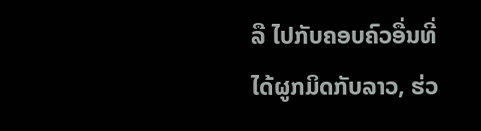ລື ໄປກັບຄອບຄົວອື່ນທີ່ໄດ້ຜູກມິດກັບລາວ, ຮ່ວ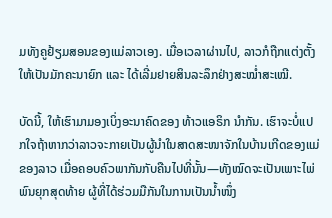ມທັງຄູຢ້ຽມສອນຂອງແມ່ລາວເອງ. ເມື່ອເວລາຜ່ານໄປ, ລາວກໍຖືກແຕ່ງຕັ້ງໃຫ້ເປັນມັກຄະນາຍົກ ແລະ ໄດ້ເລີ່ມຢາຍສິນລະລຶກຢ່າງສະໝ່ຳສະເໝີ.

ບັດນີ້, ໃຫ້ເຮົາມາມອງເບິ່ງອະນາຄົດຂອງ ທ້າວແອຣິກ ນຳກັນ. ເຮົາຈະບໍ່ແປກໃຈຖ້າຫາກວ່າລາວຈະກາຍເປັນຜູ້ນຳໃນສາດສະໜາຈັກໃນບ້ານເກີດຂອງແມ່ຂອງລາວ ເມື່ອຄອບຄົວພາກັນກັບຄືນໄປທີ່ນັ້ນ—ທັງໝົດຈະເປັນເພາະໄພ່ພົນຍຸກສຸດທ້າຍ ຜູ້ທີ່ໄດ້ຮ່ວມມືກັນໃນການເປັນນ້ຳໜຶ່ງ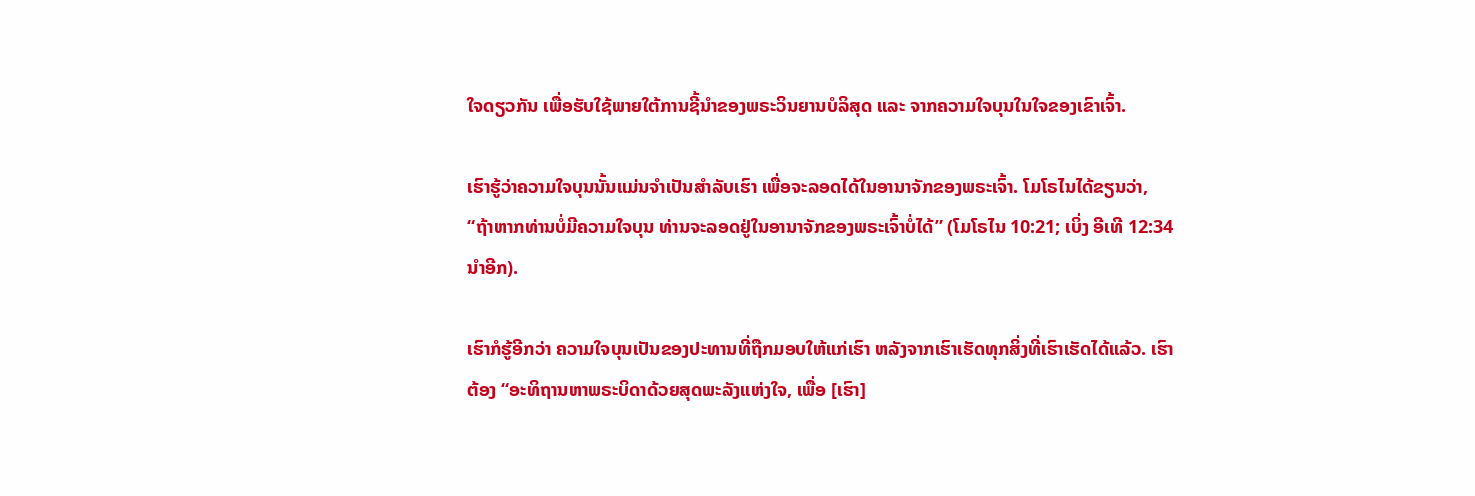ໃຈດຽວກັນ ເພື່ອຮັບໃຊ້ພາຍໃຕ້ການຊີ້ນຳຂອງພຣະວິນຍານບໍລິສຸດ ແລະ ຈາກຄວາມໃຈບຸນໃນໃຈຂອງເຂົາເຈົ້າ.

ເຮົາຮູ້ວ່າຄວາມໃຈບຸນນັ້ນແມ່ນຈຳເປັນສຳລັບເຮົາ ເພື່ອຈະລອດໄດ້ໃນອານາຈັກຂອງພຣະເຈົ້າ. ໂມໂຣໄນໄດ້ຂຽນວ່າ, “ຖ້າຫາກທ່ານບໍ່ມີຄວາມໃຈບຸນ ທ່ານຈະລອດຢູ່ໃນອານາຈັກຂອງພຣະເຈົ້າບໍ່ໄດ້” (ໂມໂຣໄນ 10:21; ເບິ່ງ ອີເທີ 12:34 ນຳອີກ).

ເຮົາກໍຮູ້ອີກວ່າ ຄວາມໃຈບຸນເປັນຂອງປະທານທີ່ຖືກມອບໃຫ້ແກ່ເຮົາ ຫລັງຈາກເຮົາເຮັດທຸກສິ່ງທີ່ເຮົາເຮັດໄດ້ແລ້ວ. ເຮົາຕ້ອງ “ອະທິຖານຫາພຣະບິດາດ້ວຍສຸດພະລັງແຫ່ງໃຈ, ເພື່ອ [ເຮົາ]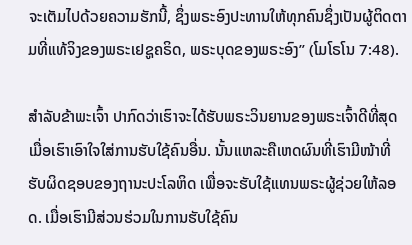ຈະເຕັມໄປດ້ວຍຄວາມຮັກນີ້, ຊຶ່ງພຣະອົງປະທານໃຫ້ທຸກຄົນຊຶ່ງເປັນຜູ້ຕິດຕາມທີ່ແທ້ຈິງຂອງພຣະເຢຊູຄຣິດ, ພຣະບຸດຂອງພຣະອົງ” (ໂມໂຣໂນ 7:48).

ສຳລັບຂ້າພະເຈົ້າ ປາກົດວ່າເຮົາຈະໄດ້ຮັບພຣະວິນຍານຂອງພຣະເຈົ້າດີທີ່ສຸດ ເມື່ອເຮົາເອົາໃຈໃສ່ການຮັບໃຊ້ຄົນອື່ນ. ນັ້ນແຫລະຄືເຫດຜົນທີ່ເຮົາມີໜ້າທີ່ຮັບຜິດຊອບຂອງຖານະປະໂລຫິດ ເພື່ອຈະຮັບໃຊ້ແທນພຣະຜູ້ຊ່ວຍໃຫ້ລອດ. ເມື່ອເຮົາມີສ່ວນຮ່ວມໃນການຮັບໃຊ້ຄົນ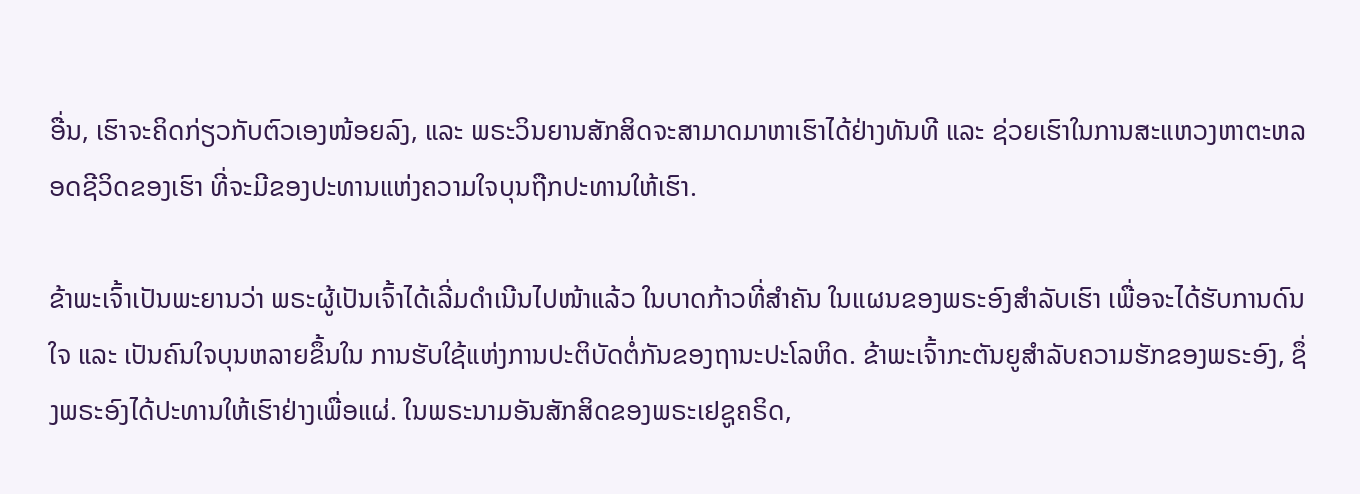ອື່ນ, ເຮົາຈະຄິດກ່ຽວກັບຕົວເອງໜ້ອຍລົງ, ແລະ ພຣະວິນຍານສັກສິດຈະສາມາດມາຫາເຮົາໄດ້ຢ່າງທັນທີ ແລະ ຊ່ວຍເຮົາໃນການສະແຫວງຫາຕະຫລອດຊີວິດຂອງເຮົາ ທີ່ຈະມີຂອງປະທານແຫ່ງຄວາມໃຈບຸນຖືກປະທານໃຫ້ເຮົາ.

ຂ້າພະເຈົ້າເປັນພະຍານວ່າ ພຣະຜູ້ເປັນເຈົ້າໄດ້ເລີ່ມດຳເນີນໄປໜ້າແລ້ວ ໃນບາດກ້າວທີ່ສຳຄັນ ໃນແຜນຂອງພຣະອົງສຳລັບເຮົາ ເພື່ອຈະໄດ້ຮັບການດົນໃຈ ແລະ ເປັນຄົນໃຈບຸນຫລາຍຂຶ້ນໃນ ການຮັບໃຊ້ແຫ່ງການປະຕິບັດຕໍ່ກັນຂອງຖານະປະໂລຫິດ. ຂ້າພະເຈົ້າກະຕັນຍູສຳລັບຄວາມຮັກຂອງພຣະອົງ, ຊຶ່ງພຣະອົງໄດ້ປະທານໃຫ້ເຮົາຢ່າງເພື່ອແຜ່. ໃນພຣະນາມອັນສັກສິດຂອງພຣະເຢຊູຄຣິດ,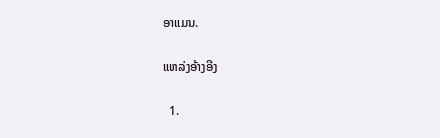ອາແມນ.

ແຫລ່ງອ້າງອີງ

  1.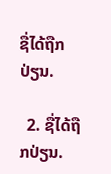ຊື່ໄດ້ຖືກປ່ຽນ.

  2. ຊື່ໄດ້ຖືກປ່ຽນ.